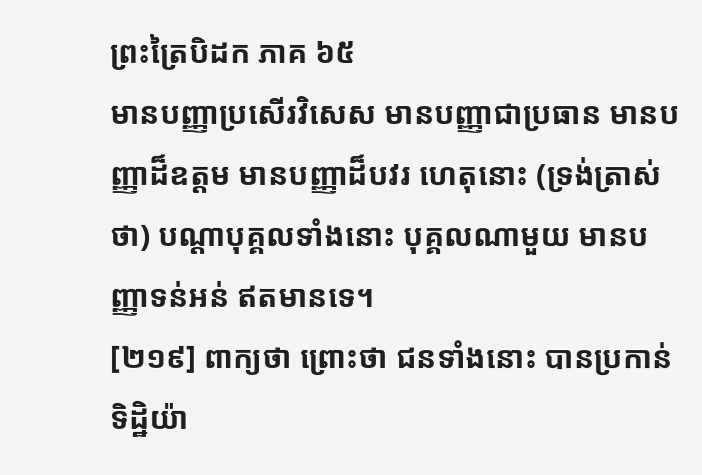ព្រះត្រៃបិដក ភាគ ៦៥
មានបញ្ញាប្រសើរវិសេស មានបញ្ញាជាប្រធាន មានបញ្ញាដ៏ឧត្តម មានបញ្ញាដ៏បវរ ហេតុនោះ (ទ្រង់ត្រាស់ថា) បណ្តាបុគ្គលទាំងនោះ បុគ្គលណាមួយ មានបញ្ញាទន់អន់ ឥតមានទេ។
[២១៩] ពាក្យថា ព្រោះថា ជនទាំងនោះ បានប្រកាន់ទិដ្ឋិយ៉ា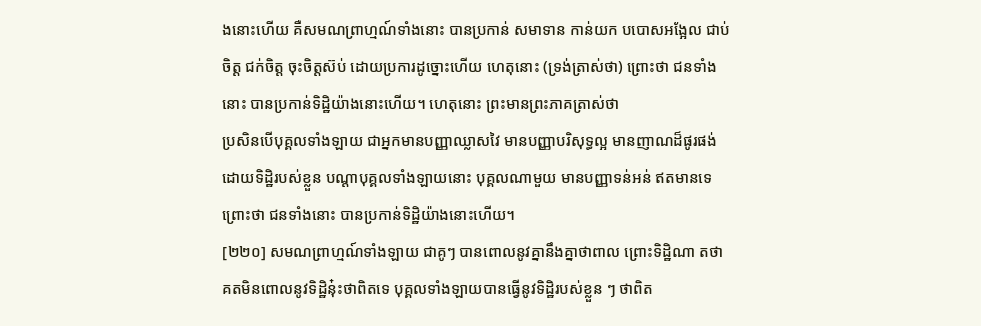ងនោះហើយ គឺសមណព្រាហ្មណ៍ទាំងនោះ បានប្រកាន់ សមាទាន កាន់យក បបោសអង្អែល ជាប់ចិត្ត ជក់ចិត្ត ចុះចិត្តស៊ប់ ដោយប្រការដូច្នោះហើយ ហេតុនោះ (ទ្រង់ត្រាស់ថា) ព្រោះថា ជនទាំងនោះ បានប្រកាន់ទិដ្ឋិយ៉ាងនោះហើយ។ ហេតុនោះ ព្រះមានព្រះភាគត្រាស់ថា
ប្រសិនបើបុគ្គលទាំងឡាយ ជាអ្នកមានបញ្ញាឈ្លាសវៃ មានបញ្ញាបរិសុទ្ធល្អ មានញាណដ៏ផូរផង់ ដោយទិដ្ឋិរបស់ខ្លួន បណ្តាបុគ្គលទាំងឡាយនោះ បុគ្គលណាមួយ មានបញ្ញាទន់អន់ ឥតមានទេ ព្រោះថា ជនទាំងនោះ បានប្រកាន់ទិដ្ឋិយ៉ាងនោះហើយ។
[២២០] សមណព្រាហ្មណ៍ទាំងឡាយ ជាគូៗ បានពោលនូវគ្នានឹងគ្នាថាពាល ព្រោះទិដ្ឋិណា តថាគតមិនពោលនូវទិដ្ឋិនុ៎ះថាពិតទេ បុគ្គលទាំងឡាយបានធ្វើនូវទិដ្ឋិរបស់ខ្លួន ៗ ថាពិត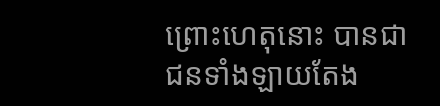ព្រោះហេតុនោះ បានជាជនទាំងឡាយតែង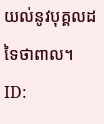យល់នូវបុគ្គលដទៃថាពាល។
ID: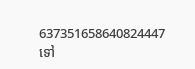637351658640824447
ទៅ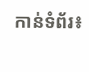កាន់ទំព័រ៖